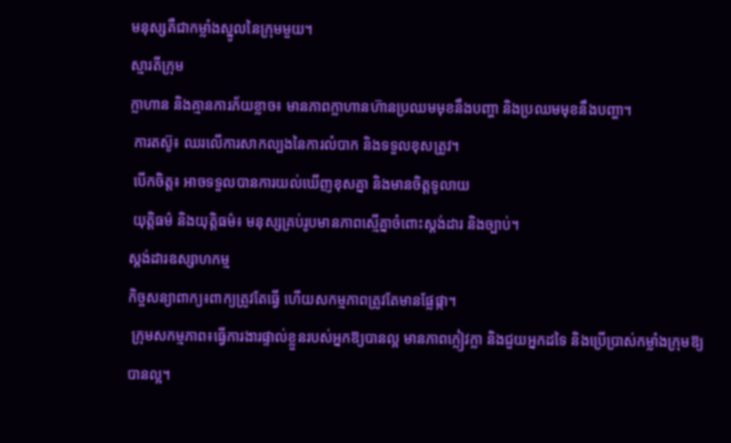មនុស្សគឺជាកម្លាំងស្នូលនៃក្រុមមួយ។
ស្មារតីក្រុម
ក្លាហាន និងគ្មានការភ័យខ្លាច៖ មានភាពក្លាហានហ៊ានប្រឈមមុខនឹងបញ្ហា និងប្រឈមមុខនឹងបញ្ហា។
 ការតស៊ូ៖ ឈរលើការសាកល្បងនៃការលំបាក និងទទួលខុសត្រូវ។
 បើកចិត្ត៖ អាចទទួលបានការយល់ឃើញខុសគ្នា និងមានចិត្តទូលាយ
 យុត្តិធម៌ និងយុត្តិធម៌៖ មនុស្សគ្រប់រូបមានភាពស្មើគ្នាចំពោះស្តង់ដារ និងច្បាប់។
ស្តង់ដារឧស្សាហកម្ម
កិច្ចសន្យាពាក្យ៖ពាក្យត្រូវតែធ្វើ ហើយសកម្មភាពត្រូវតែមានផ្លែផ្កា។
 ក្រុមសកម្មភាព៖ធ្វើការងារផ្ទាល់ខ្លួនរបស់អ្នកឱ្យបានល្អ មានភាពក្លៀវក្លា និងជួយអ្នកដទៃ និងប្រើប្រាស់កម្លាំងក្រុមឱ្យបានល្អ។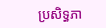ប្រសិទ្ធភា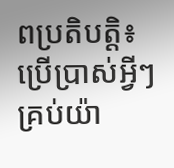ពប្រតិបត្តិ៖ប្រើប្រាស់អ្វីៗគ្រប់យ៉ា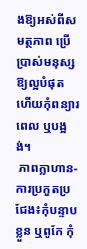ងឱ្យអស់ពីសមត្ថភាព ប្រើប្រាស់មនុស្សឱ្យល្អបំផុត ហើយកុំពន្យារពេល ឬបង្អង់។
 ភាពក្លាហាន-ការប្រកួតប្រជែង៖កុំបន្ទាបខ្លួន ឬពូកែ កុំ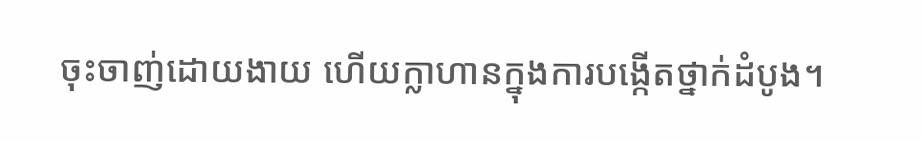ចុះចាញ់ដោយងាយ ហើយក្លាហានក្នុងការបង្កើតថ្នាក់ដំបូង។